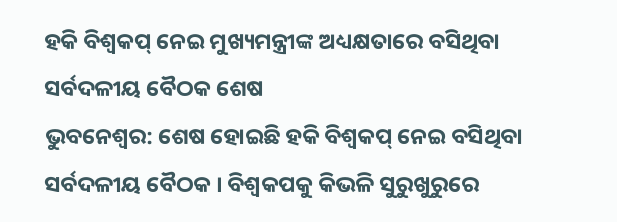ହକି ବିଶ୍ବକପ୍ ନେଇ ମୁଖ୍ୟମନ୍ତ୍ରୀଙ୍କ ଅଧ୍ୟକ୍ଷତାରେ ବସିଥିବା ସର୍ବଦଳୀୟ ବୈଠକ ଶେଷ
ଭୁବନେଶ୍ୱର: ଶେଷ ହୋଇଛି ହକି ବିଶ୍ବକପ୍ ନେଇ ବସିଥିବା ସର୍ବଦଳୀୟ ବୈଠକ । ବିଶ୍ବକପକୁ କିଭଳି ସୁରୁଖୁରୁରେ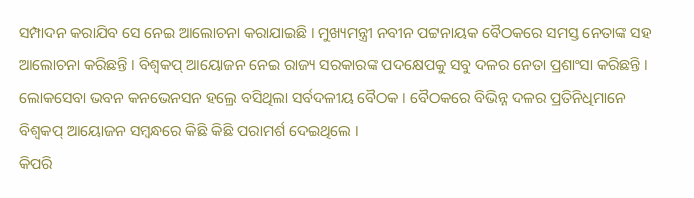ସମ୍ପାଦନ କରାଯିବ ସେ ନେଇ ଆଲୋଚନା କରାଯାଇଛି । ମୁଖ୍ୟମନ୍ତ୍ରୀ ନବୀନ ପଟ୍ଟନାୟକ ବୈଠକରେ ସମସ୍ତ ନେତାଙ୍କ ସହ ଆଲୋଚନା କରିଛନ୍ତି । ବିଶ୍ବକପ୍ ଆୟୋଜନ ନେଇ ରାଜ୍ୟ ସରକାରଙ୍କ ପଦକ୍ଷେପକୁ ସବୁ ଦଳର ନେତା ପ୍ରଶାଂସା କରିଛନ୍ତି । ଲୋକସେବା ଭବନ କନଭେନସନ ହଲ୍ରେ ବସିଥିଲା ସର୍ବଦଳୀୟ ବୈଠକ । ବୈଠକରେ ବିଭିନ୍ନ ଦଳର ପ୍ରତିନିଧିମାନେ ବିଶ୍ୱକପ୍ ଆୟୋଜନ ସମ୍ବନ୍ଧରେ କିଛି କିଛି ପରାମର୍ଶ ଦେଇଥିଲେ ।
କିପରି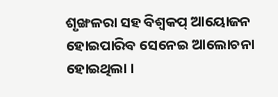ଶୃଙ୍ଖଳରା ସହ ବିଶ୍ୱକପ୍ ଆୟୋଜନ ହୋଇପାରିବ ସେନେଇ ଆଲୋଚନା ହୋଇଥିଲା ।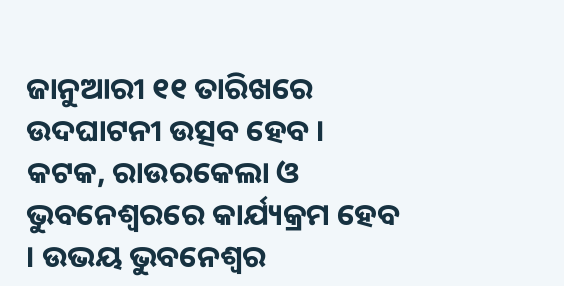ଜାନୁଆରୀ ୧୧ ତାରିଖରେ ଉଦଘାଟନୀ ଉତ୍ସବ ହେବ । କଟକ, ରାଉରକେଲା ଓ ଭୁବନେଶ୍ୱରରେ କାର୍ଯ୍ୟକ୍ରମ ହେବ । ଉଭୟ ଭୁବନେଶ୍ବର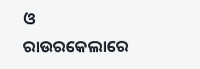ଓ ରାଉରକେଲାରେ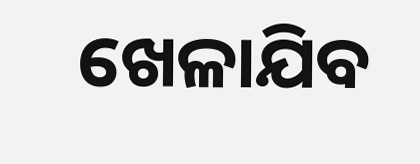ଖେଳାଯିବ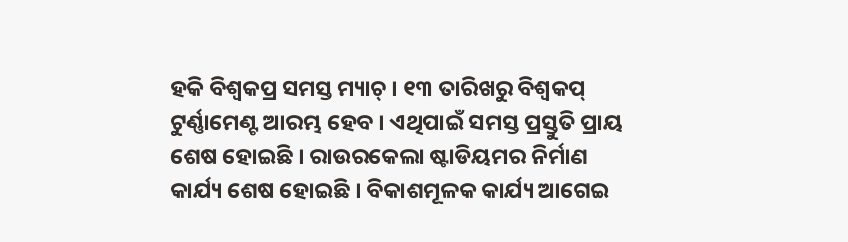ହକି ବିଶ୍ବକପ୍ର ସମସ୍ତ ମ୍ୟାଚ୍ । ୧୩ ତାରିଖରୁ ବିଶ୍ୱକପ୍ ଟୁର୍ଣ୍ଣାମେଣ୍ଟ ଆରମ୍ଭ ହେବ । ଏଥିପାଇଁ ସମସ୍ତ ପ୍ରସ୍ତୁତି ପ୍ରାୟ ଶେଷ ହୋଇଛି । ରାଉରକେଲା ଷ୍ଟାଡିୟମର ନିର୍ମାଣ କାର୍ଯ୍ୟ ଶେଷ ହୋଇଛି । ବିକାଶମୂଳକ କାର୍ଯ୍ୟ ଆଗେଇ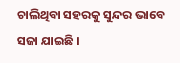ଚାଲିଥିବା ସହରକୁ ସୁନ୍ଦର ଭାବେ ସଜା ଯାଇଛି ।